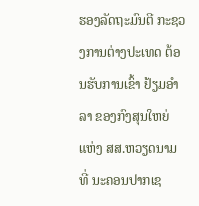ຮອງລັດຖະມົນຕີ ກະຊວງການຕ່າງປະເທດ ຕ້ອນຮັບການເຂົ້າ ຢ້ຽມອໍາລາ ຂອງກົງສຸນໃຫຍ່ ແຫ່ງ ສສ.ຫວຽດນາມ ທີ່ ນະຄອນປາກເຊ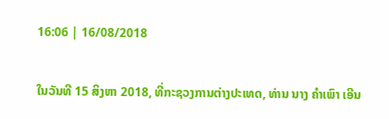16:06 | 16/08/2018

ໃນວັນທີ 15 ສິງຫາ 2018, ທີ່ກະຊວງການຕ່າງປະເທດ, ທ່ານ ນາງ ຄໍາເພົາ ເອີນ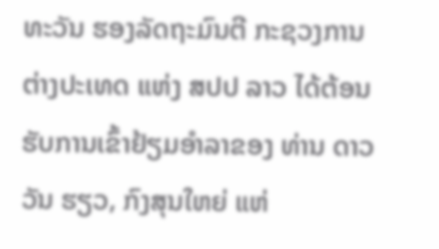ທະວັນ ຮອງລັດຖະມົນຕີ ກະຊວງການຕ່າງປະເທດ ແຫ່ງ ສປປ ລາວ ໄດ້ຕ້ອນຮັບການເຂົ້າຢ້ຽມອໍາລາຂອງ ທ່ານ ດາວ ວັນ ຮຽວ, ກົງສຸນໃຫຍ່ ແຫ່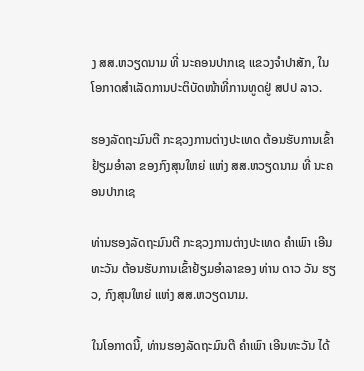ງ ສສ.ຫວຽດນາມ ທີ່ ນະຄອນປາກເຊ ແຂວງຈໍາປາສັກ, ໃນໂອກາດສໍາເລັດການປະຕິບັດໜ້າທີ່ການທູດຢູ່ ສປປ ລາວ.

ຮອງລັດຖະມົນຕີ ກະຊວງການຕ່າງປະເທດ ຕ້ອນຮັບການເຂົ້າ ຢ້ຽມອໍາລາ ຂອງກົງສຸນໃຫຍ່ ແຫ່ງ ສສ.ຫວຽດນາມ ທີ່ ນະຄອນປາກເຊ

ທ່ານຮອງລັດຖະມົນຕີ ກະຊວງການຕ່າງປະເທດ ຄໍາເພົາ ເອີນທະວັນ ຕ້ອນຮັບການເຂົ້າຢ້ຽມອໍາລາຂອງ ທ່ານ ດາວ ວັນ ຮຽວ, ກົງສຸນໃຫຍ່ ແຫ່ງ ສສ.ຫວຽດນາມ.

ໃນໂອກາດນີ້, ທ່ານຮອງລັດຖະມົນຕີ ຄໍາເພົາ ເອີນທະວັນ ໄດ້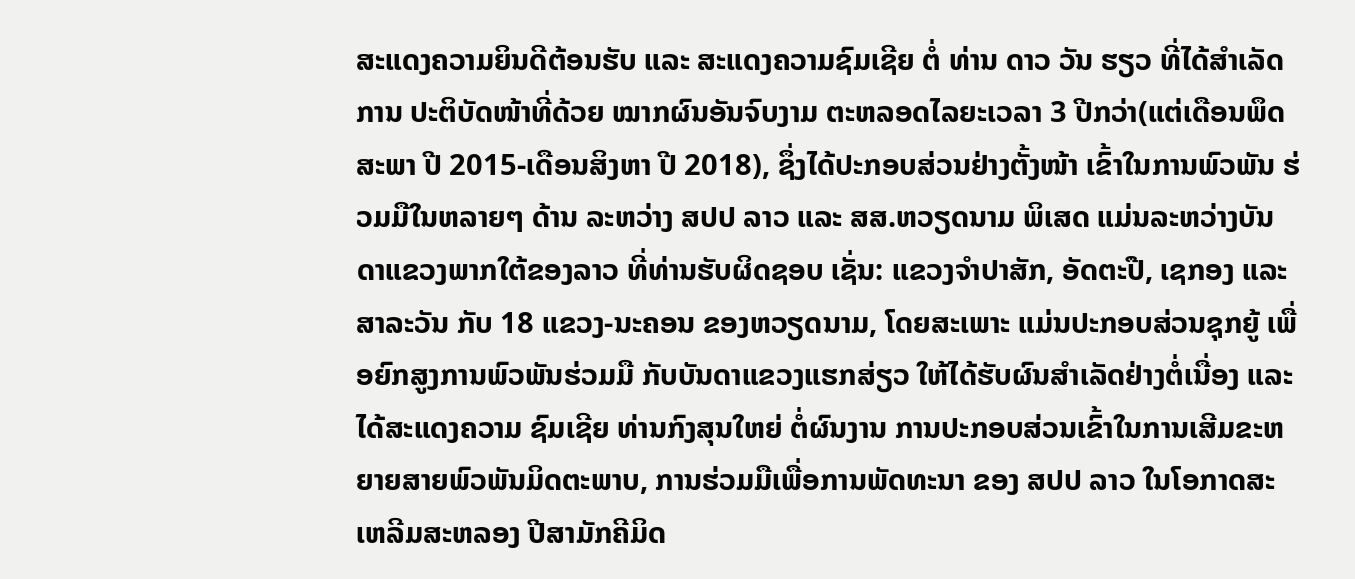ສະແດງຄວາມຍິນດີຕ້ອນຮັບ ແລະ ສະແດງຄວາມຊົມເຊີຍ ຕໍ່ ທ່ານ ດາວ ວັນ ຮຽວ ທີ່ໄດ້ສໍາເລັດການ ປະຕິບັດໜ້າທີ່ດ້ວຍ ໝາກຜົນອັນຈົບງາມ ຕະຫລອດໄລຍະເວລາ 3 ປີກວ່າ(ແຕ່ເດືອນພຶດສະພາ ປີ 2015-ເດືອນສິງຫາ ປີ 2018), ຊຶ່ງໄດ້ປະກອບສ່ວນຢ່າງຕັ້ງໜ້າ ເຂົ້າໃນການພົວພັນ ຮ່ວມມືໃນຫລາຍໆ ດ້ານ ລະຫວ່າງ ສປປ ລາວ ແລະ ສສ.ຫວຽດນາມ ພິເສດ ແມ່ນລະຫວ່າງບັນດາແຂວງພາກໃຕ້ຂອງລາວ ທີ່ທ່ານຮັບຜິດຊອບ ເຊັ່ນ: ແຂວງຈໍາປາສັກ, ອັດຕະປື, ເຊກອງ ແລະ ສາລະວັນ ກັບ 18 ແຂວງ-ນະຄອນ ຂອງຫວຽດນາມ, ໂດຍສະເພາະ ແມ່ນປະກອບສ່ວນຊຸກຍູ້ ເພື່ອຍົກສູງການພົວພັນຮ່ວມມື ກັບບັນດາແຂວງແຮກສ່ຽວ ໃຫ້ໄດ້ຮັບຜົນສໍາເລັດຢ່າງຕໍ່ເນື່ອງ ແລະ ໄດ້ສະແດງຄວາມ ຊົມເຊີຍ ທ່ານກົງສຸນໃຫຍ່ ຕໍ່ຜົນງານ ການປະກອບສ່ວນເຂົ້າໃນການເສີມຂະຫຍາຍສາຍພົວພັນມິດຕະພາບ, ການຮ່ວມມືເພື່ອການພັດທະນາ ຂອງ ສປປ ລາວ ໃນໂອກາດສະເຫລີມສະຫລອງ ປີສາມັກຄີມິດ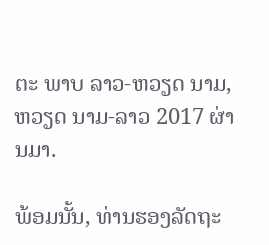ຕະ ພາບ ລາວ-ຫວຽດ ນາມ, ຫວຽດ ນາມ-ລາວ 2017 ຜ່ານມາ.

ພ້ອມນັ້ນ, ທ່ານຮອງລັດຖະ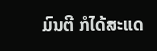ມົນຕີ ກໍໄດ້ສະແດ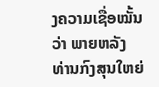ງຄວາມເຊື່ອໝັ້ນວ່າ ພາຍຫລັງ ທ່ານກົງສຸນໃຫຍ່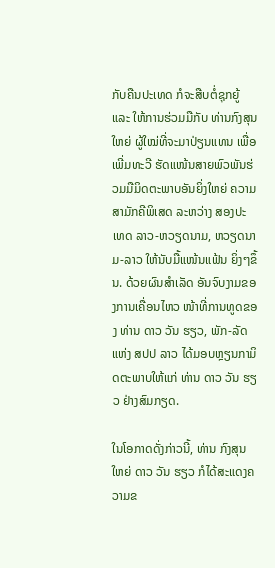ກັບຄືນປະເທດ ກໍຈະສືບຕໍ່ຊຸກຍູ້ ແລະ ໃຫ້ການຮ່ວມມືກັບ ທ່ານກົງສຸນໃຫຍ່ ຜູ້ໃໝ່ທີ່ຈະມາປ່ຽນແທນ ເພື່ອເພີ່ມທະວີ ຮັດແໜ້ນສາຍພົວພັນຮ່ວມມືມິດຕະພາບອັນຍິ່ງໃຫຍ່ ຄວາມສາມັກຄີພິເສດ ລະຫວ່າງ ສອງປະເທດ ລາວ-ຫວຽດນາມ, ຫວຽດນາມ-ລາວ ໃຫ້ນັບມື້ແໜ້ນແຟ້ນ ຍິ່ງໆຂຶ້ນ. ດ້ວຍຜົນສໍາເລັດ ອັນຈົບງາມຂອງການເຄື່ອນໄຫວ ໜ້າທີ່ການທູດຂອງ ທ່ານ ດາວ ວັນ ຮຽວ, ພັກ-ລັດ ແຫ່ງ ສປປ ລາວ ໄດ້ມອບຫຼຽນກາມິດຕະພາບໃຫ້ແກ່ ທ່ານ ດາວ ວັນ ຮຽວ ຢ່າງສົມກຽດ.

ໃນໂອກາດດັ່ງກ່າວນີ້, ທ່ານ ກົງສຸນໃຫຍ່ ດາວ ວັນ ຮຽວ ກໍໄດ້ສະແດງຄວາມຂ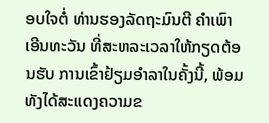ອບໃຈຕໍ່ ທ່ານຮອງລັດຖະມົນຕີ ຄໍາເພົາ ເອີນທະວັນ ທີ່ສະຫລະເວລາໃຫ້ກຽດຕ້ອນຮັບ ການເຂົ້າຢ້ຽມອຳລາໃນຄັ້ງນີ້, ພ້ອມທັງໄດ້ສະແດງຄວາມຂ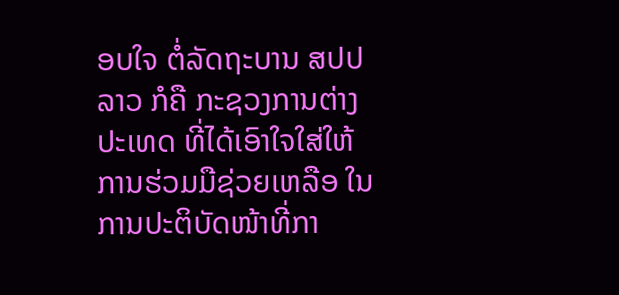ອບໃຈ ຕໍ່ລັດຖະບານ ສປປ ລາວ ກໍຄື ກະຊວງການຕ່າງປະເທດ ທີ່ໄດ້ເອົາໃຈໃສ່ໃຫ້ການຮ່ວມມືຊ່ວຍເຫລືອ ໃນການປະຕິບັດໜ້າທີ່ກາ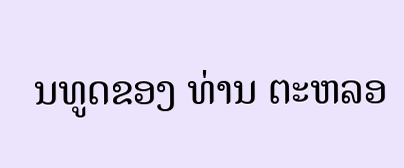ນທູດຂອງ ທ່ານ ຕະຫລອ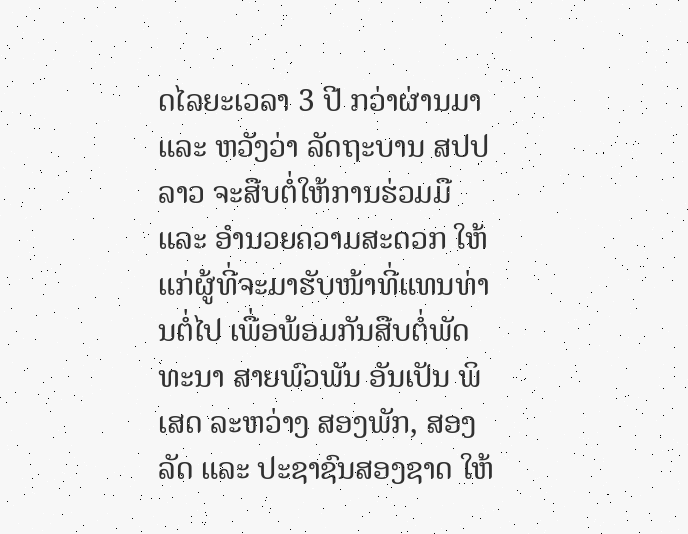ດໄລຍະເວລາ 3 ປີ ກວ່າຜ່ານມາ ແລະ ຫວັງວ່າ ລັດຖະບານ ສປປ ລາວ ຈະສືບຕໍ່ໃຫ້ການຮ່ວມມື ແລະ ອໍານວຍຄວາມສະດວກ ໃຫ້ແກ່ຜູ້ທີ່ຈະມາຮັບໜ້າທີ່ແທນທ່ານຕໍ່ໄປ ເພື່ອພ້ອມກັນສືບຕໍ່ພັດທະນາ ສາຍພົວພັນ ອັນເປັນ ພິເສດ ລະຫວ່າງ ສອງພັກ, ສອງລັດ ແລະ ປະຊາຊົນສອງຊາດ ໃຫ້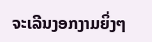ຈະເລີນງອກງາມຍິ່ງໆ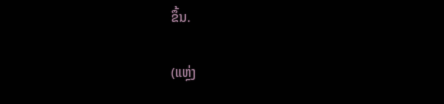ຂຶ້ນ.

(ແຫຼ່ງ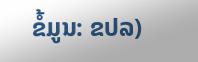ຂໍ້ມູນ: ຂປລ)